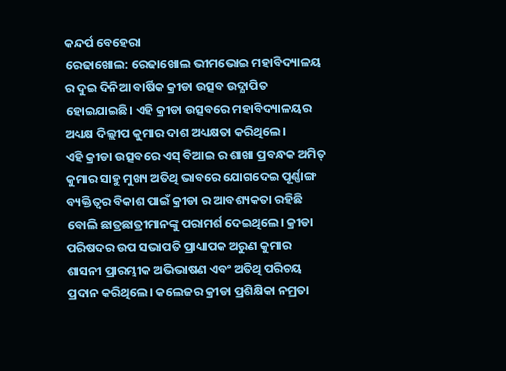କନ୍ଦର୍ପ ବେହେରା
ରେଢାଖୋଲ: ରେଢାଖୋଲ ଭୀମଭୋଇ ମହାବିଦ୍ୟାଳୟ ର ଦୁଇ ଦିନିଆ ବାର୍ଷିକ କ୍ରୀଡା ଉତ୍ସବ ଉଦ୍ଯାପିତ ହୋଇଯାଇଛି। ଏହି କ୍ରୀଡା ଉତ୍ସବରେ ମହାବିଦ୍ୟାଳୟର ଅଧ୍ୟକ୍ଷ ଦିଲ୍ଲୀପ କୁମାର ଦାଶ ଅଧ୍ୟକ୍ଷତା କରିଥିଲେ।
ଏହି କ୍ରୀଡା ଉତ୍ସବରେ ଏସ୍ ବିଆଇ ର ଶାଖା ପ୍ରବନ୍ଧକ ଅମିତ୍ କୁମାର ସାହୁ ମୁଖ୍ୟ ଅତିଥି ଭାବରେ ଯୋଗଦେଇ ପୂର୍ଣ୍ଣାଙ୍ଗ ବ୍ୟକ୍ତିତ୍ୱର ବିକାଶ ପାଇଁ କ୍ରୀଡା ର ଆବଶ୍ୟକତା ରହିଛି ବୋଲି ଛାତ୍ରଛାତ୍ରୀମାନଙ୍କୁ ପରାମର୍ଶ ଦେଇଥିଲେ। କ୍ରୀଡା ପରିଷଦର ଉପ ସଭାପତି ପ୍ରାଧ୍ୟାପକ ଅରୁଣ କୁମାର ଶାସନୀ ପ୍ରାରମ୍ଭୀକ ଅଭିଭାଷଣ ଏବଂ ଅତିଥି ପରିଚୟ ପ୍ରଦାନ କରିଥିଲେ। କଲେଜର କ୍ରୀଡା ପ୍ରଶିକ୍ଷିକା ନମ୍ରତା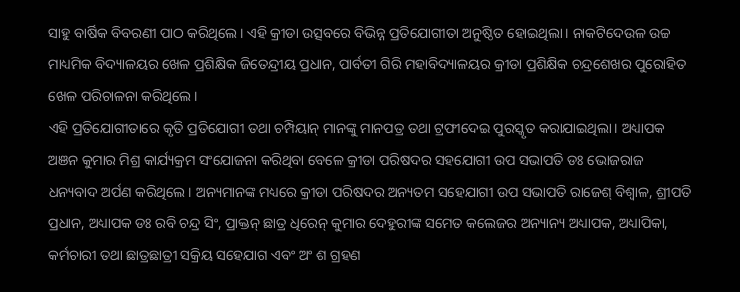ସାହୁ ବାର୍ଷିକ ବିବରଣୀ ପାଠ କରିଥିଲେ। ଏହି କ୍ରୀଡା ଉତ୍ସବରେ ବିଭିନ୍ନ ପ୍ରତିଯୋଗୀତା ଅନୁଷ୍ଠିତ ହୋଇଥିଲା। ନାକଟିଦେଉଳ ଉଚ୍ଚ ମାଧ୍ୟମିକ ବିଦ୍ୟାଳୟର ଖେଳ ପ୍ରଶିକ୍ଷିକ ଜିତେନ୍ଦ୍ରୀୟ ପ୍ରଧାନ, ପାର୍ବତୀ ଗିରି ମହାବିଦ୍ୟାଳୟର କ୍ରୀଡା ପ୍ରଶିକ୍ଷିକ ଚନ୍ଦ୍ରଶେଖର ପୁରୋହିତ ଖେଳ ପରିଚାଳନା କରିଥିଲେ।
ଏହି ପ୍ରତିଯୋଗୀତାରେ କୃତି ପ୍ରତିଯୋଗୀ ତଥା ଚମ୍ପିୟାନ୍ ମାନଙ୍କୁ ମାନପତ୍ର ତଥା ଟ୍ରଫୀଦେଇ ପୁରସ୍କୃତ କରାଯାଇଥିଲା। ଅଧ୍ୟାପକ ଅଞନ କୁମାର ମିଶ୍ର କାର୍ଯ୍ୟକ୍ରମ ସଂଯୋଜନା କରିଥିବା ବେଳେ କ୍ରୀଡା ପରିଷଦର ସହଯୋଗୀ ଉପ ସଭାପତି ଡଃ ଭୋଜରାଜ ଧନ୍ୟବାଦ ଅର୍ପଣ କରିଥିଲେ। ଅନ୍ୟମାନଙ୍କ ମଧ୍ୟରେ କ୍ରୀଡା ପରିଷଦର ଅନ୍ୟତମ ସହେଯାଗୀ ଉପ ସଭାପତି ରାଜେଶ୍ ବିଶ୍ୱାଳ, ଶ୍ରୀପତି ପ୍ରଧାନ, ଅଧ୍ୟାପକ ଡଃ ରବି ଚନ୍ଦ୍ର ସିଂ, ପ୍ରାକ୍ତନ୍ ଛାତ୍ର ଧିରେନ୍ କୁମାର ଦେହୁରୀଙ୍କ ସମେତ କଲେଜର ଅନ୍ୟାନ୍ୟ ଅଧ୍ୟାପକ, ଅଧ୍ୟାପିକା, କର୍ମଚାରୀ ତଥା ଛାତ୍ରଛାତ୍ରୀ ସକ୍ରିୟ ସହେଯାଗ ଏବଂ ଅଂ ଶ ଗ୍ରହଣ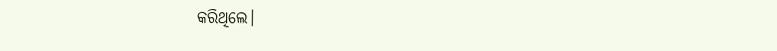କରିଥିଲେ।